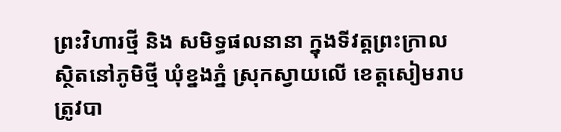ព្រះវិហារថ្មី និង សមិទ្ធផលនានា ក្នុងទីវត្តព្រះក្រាល ស្ថិតនៅភូមិថ្មី ឃុំខ្នងភ្នំ ស្រុកស្វាយលើ ខេត្តសៀមរាប ត្រូវបា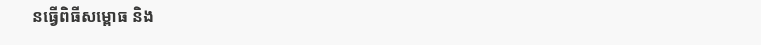នធ្វើពិធីសម្ពោធ និង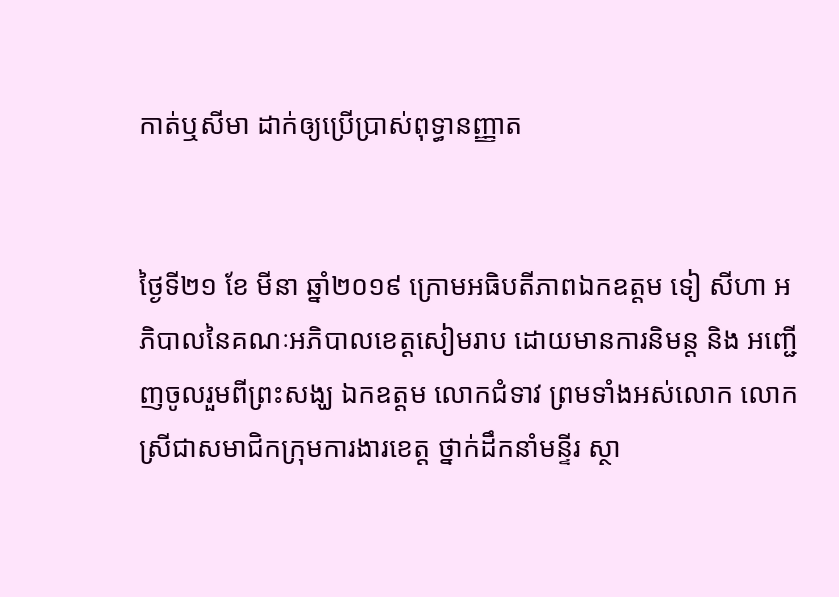កាត់ឬសីមា ដាក់ឲ្យប្រើប្រាស់ពុទ្ធានញ្ញាត


ថ្ងៃទី២១ ខែ មីនា ឆ្នាំ២០១៩ ក្រោមអធិបតីភាពឯកឧត្តម ទៀ សីហា អភិបាលនៃគណៈអភិបាលខេត្តសៀមរាប ដោយមានការនិមន្ត និង អញ្ជើញចូលរួមពីព្រះសង្ឃ ឯកឧត្តម លោកជំទាវ ព្រមទាំងអស់លោក លោកស្រីជាសមាជិកក្រុមការងារខេត្ត ថ្នាក់ដឹកនាំមន្ទីរ ស្ថា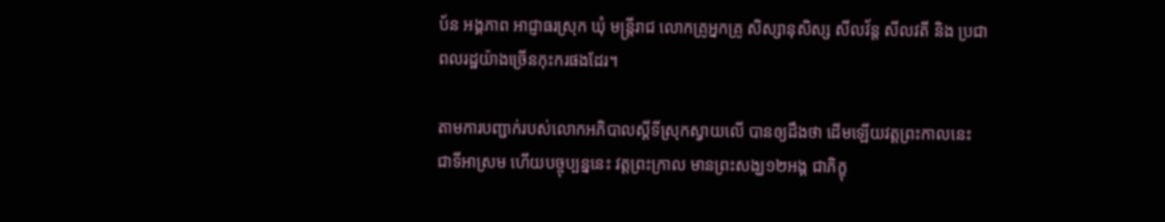ប័ន អង្គភាព អាជ្ញាធរស្រុក ឃុំ មន្ត្រីរាជ លោកគ្រូអ្នកគ្រូ សិស្សានុសិស្ស សីលវ័ន្ត សីលវតី និង ប្រជាពលរដ្ឋយ៉ាងច្រើនកុះករផងដែរ។

តាមការបញ្ជាក់របស់លោកអភិបាលស្តីទីស្រុកស្វាយលើ បានឲ្យដឹងថា ដើមឡើយវត្តព្រះកាលនេះ ជាទីអាស្រម ហើយបច្ចុប្បន្ននេះ វត្តព្រះក្រាល មានព្រះសង្ឃ១២អង្គ ជាភិក្ខុ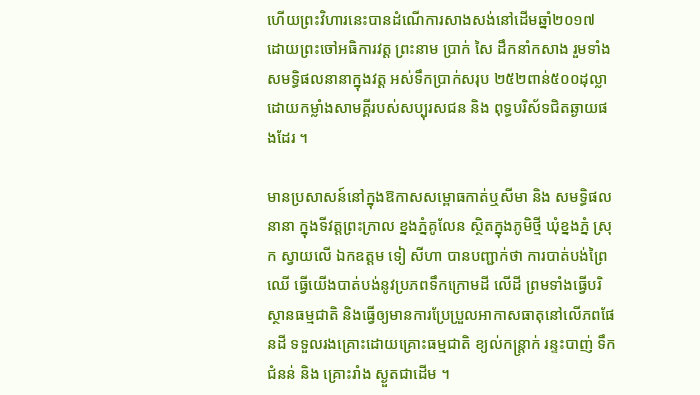ហើយព្រះវិហារនេះបានដំណើការសាងសង់នៅដើមឆ្នាំ២០១៧ ដោយព្រះចៅអធិការវត្ត ព្រះនាម ប្រាក់ សៃ ដឹកនាំកសាង រួមទាំងសមទ្ធិផលនានាក្នុងវត្ត អស់ទឹកប្រាក់សរុប ២៥២ពាន់៥០០ដុល្លា ដោយកម្លាំងសាមគ្គីរបស់សប្បុរសជន និង ពុទ្ធបរិស័ទជិតឆ្ងាយផងដែរ ។

មានប្រសាសន៍នៅក្នុងឱកាសសម្ពោធកាត់ឬសីមា និង សមទ្ធិផលនានា ក្នុងទីវត្តព្រះក្រាល ខ្នងភ្នំគូលែន ស្ថិតក្នុងភូមិថ្មី ឃុំខ្នងភ្នំ ស្រុក ស្វាយលើ ឯកឧត្តម ទៀ សីហា បានបញ្ជាក់ថា ការបាត់បង់ព្រៃឈើ ធ្វើយើងបាត់បង់នូវប្រភពទឹកក្រោមដី លើដី ព្រមទាំងធ្វើបរិស្ថានធម្មជាតិ និងធ្វើឲ្យមានការប្រែប្រួលអាកាសធាតុនៅលើភពផែនដី ទទួលរងគ្រោះដោយគ្រោះធម្មជាតិ ខ្យល់កន្ត្រាក់ រន្ទះបាញ់ ទឹកជំនន់ និង គ្រោះរាំង ស្ងួតជាដើម ។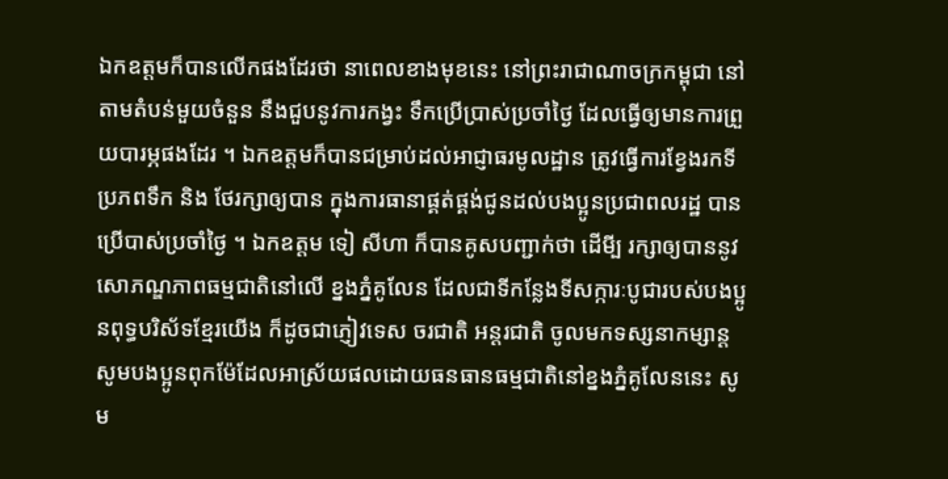ឯកឧត្តមក៏បានលើកផងដែរថា នាពេលខាងមុខនេះ នៅព្រះរាជាណាចក្រកម្ពុជា នៅតាមតំបន់មួយចំនួន នឹងជួបនូវការកង្វះ ទឹកប្រើប្រាស់ប្រចាំថ្ងៃ ដែលធ្វើឲ្យមានការព្រួយបារម្ភផងដែរ ។ ឯកឧត្តមក៏បានជម្រាប់ដល់អាជ្ញាធរមូលដ្ឋាន ត្រូវធ្វើការខ្វែងរកទីប្រភពទឹក និង ថែរក្សាឲ្យបាន ក្នុងការធានាផ្គត់ផ្គង់ជូនដល់បងប្អូនប្រជាពលរដ្ឋ បានប្រើបាស់ប្រចាំថ្ងៃ ។ ឯកឧត្តម ទៀ សីហា ក៏បានគូសបញ្ជាក់ថា ដើមី្ប រក្សាឲ្យបាននូវសោភណ្ឌភាពធម្មជាតិនៅលើ ខ្នងភ្នំគូលែន ដែលជាទីកន្លែងទីសក្ការៈបូជារបស់បងប្អូនពុទ្ធបរិស័ទខ្មែរយើង ក៏ដូចជាភ្ញៀវទេស ចរជាតិ អន្តរជាតិ ចូលមកទស្សនាកម្សាន្ត សូមបងប្អូនពុកម៉ែដែលអាស្រ័យផលដោយធនធានធម្មជាតិនៅខ្នងភ្នំគូលែននេះ សូម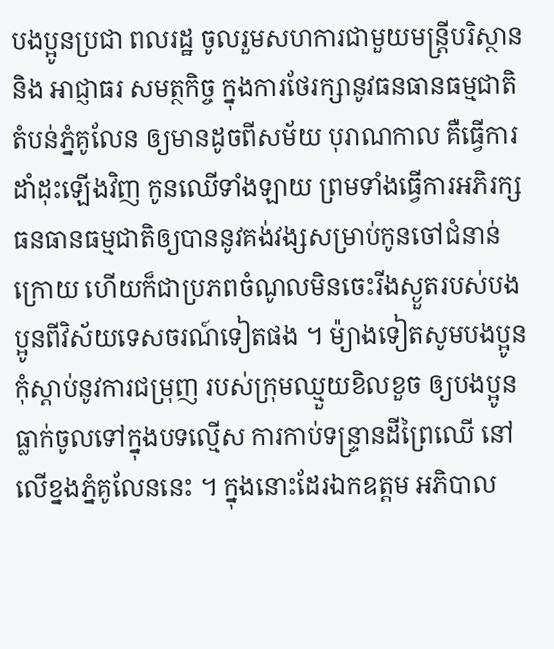បងប្អូនប្រជា ពលរដ្ឋ ចូលរួមសហការជាមួយមន្ត្រីបរិស្ថាន និង អាជ្ញាធរ សមត្ថកិច្ច ក្នុងការថែរក្សានូវធនធានធម្មជាតិតំបន់ភ្នំគូលែន ឲ្យមានដូចពីសម័យ បុរាណកាល គឺធ្វើការដាំដុះឡើងវិញ កូនឈើទាំងឡាយ ព្រមទាំងធ្វើការអភិរក្សធនធានធម្មជាតិឲ្យបាននូវគង់វង្សសម្រាប់កូនចៅជំនាន់ក្រោយ ហើយក៏ជាប្រភពចំណូលមិនចេះរីងស្ងួតរបស់បងប្អូនពីវិស័យទេសចរណ៍ទៀតផង ។ ម៉្យាងទៀតសូមបងប្អូនកុំស្តាប់នូវការជម្រុញ របស់ក្រុមឈ្មួយខិលខួច ឲ្យបងប្អូនធ្លាក់ចូលទៅក្នុងបទល្មើស ការកាប់ទន្ទ្រានដីព្រៃឈើ នៅលើខ្នងភ្នំគូលែននេះ ។ ក្នុងនោះដែរឯកឧត្តម អភិបាល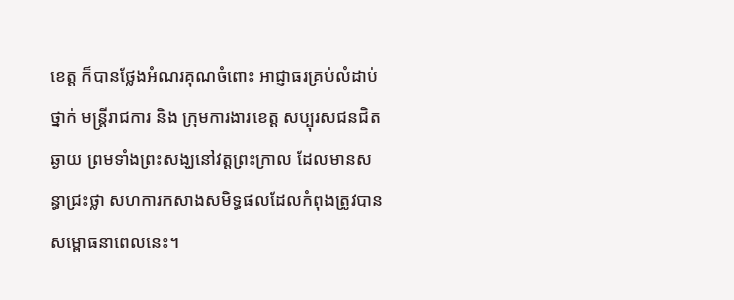ខេត្ត ក៏បានថ្លែងអំណរគុណចំពោះ អាជ្ញាធរគ្រប់លំដាប់ថ្នាក់ មន្ត្រីរាជការ និង ក្រុមការងារខេត្ត សប្បុរសជនជិតឆ្ងាយ ព្រមទាំងព្រះសង្ឃនៅវត្តព្រះក្រាល ដែលមានសន្ធាជ្រះថ្លា សហការកសាងសមិទ្ធផលដែលកំពុងត្រូវបានសម្ពោធនាពេលនេះ។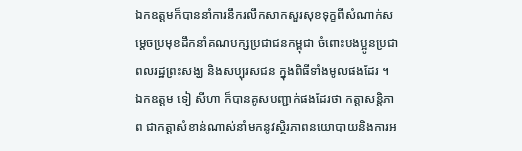ឯកឧត្តមក៏បាននាំការនឹករលឹកសាកសួរសុខទុក្ខពីសំណាក់សម្តេចប្រមុខដឹកនាំគណបក្សប្រជាជនកម្ពុជា ចំពោះបងប្អូនប្រជាពលរដ្ឋព្រះសង្ឃ និងសប្បុរសជន ក្នុងពិធីទាំងមូលផងដែរ ។ ឯកឧត្តម ទៀ សីហា ក៏បានគូសបញ្ជាក់ផងដែរថា កត្តាសន្តិភាព ជាកត្តាសំខាន់ណាស់នាំមកនូវស្ថិរភាពនយោបាយនិងការអ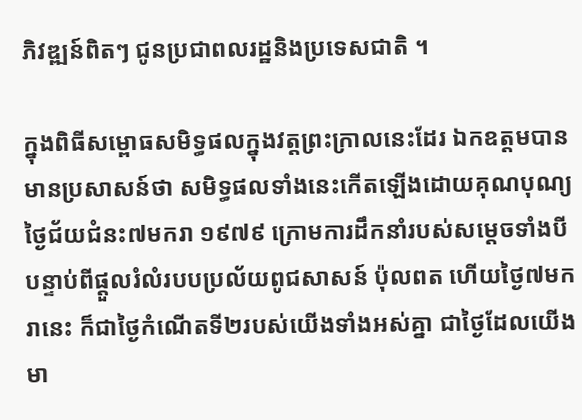ភិវឌ្ឍន៍ពិតៗ ជូនប្រជាពលរដ្ឋនិងប្រទេសជាតិ ។

ក្នុងពិធីសម្ពោធសមិទ្ធផលក្នុងវត្តព្រះក្រាលនេះដែរ ឯកឧត្តមបានមានប្រសាសន៍ថា សមិទ្ធផលទាំងនេះកើតឡើងដោយគុណបុណ្យថ្ងៃជ័យជំនះ៧មករា ១៩៧៩ ក្រោមការដឹកនាំរបស់សម្តេចទាំងបី បន្ទាប់ពីផ្ដួលរំលំរបបប្រល័យពូជសាសន៍ ប៉ុលពត ហើយថ្ងៃ៧មករានេះ ក៏ជាថ្ងៃកំណើតទី២របស់យើងទាំងអស់គ្នា ជាថ្ងៃដែលយើងមា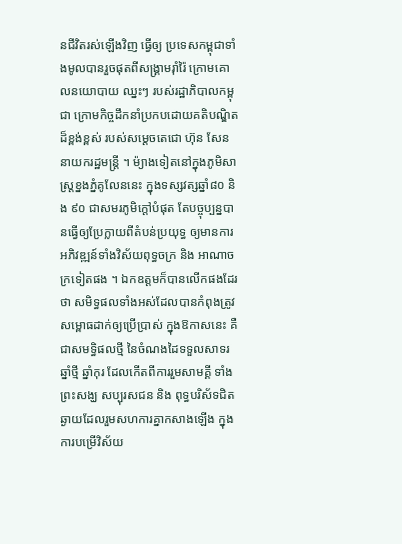នជីវិតរស់ឡើងវិញ ធ្វើឲ្យ ប្រទេសកម្ពុជាទាំងមូលបានរួចផុតពីសង្គ្រាមរ៉ាំរ៉ៃ ក្រោមគោលនយោបាយ ឈ្នះៗ របស់រដ្ឋាភិបាលកម្ពុជា ក្រោមកិច្ចដឹកនាំប្រកបដោយគតិបណ្ឌិតដ៏ខ្ពង់ខ្ពស់ របស់សម្តេចតេជោ ហ៊ុន សែន នាយករដ្ឋមន្ត្រី ។ ម៉្យាងទៀតនៅក្នុងភូមិសាស្ត្រខ្នងភ្នំគូលែននេះ ក្នុងទស្សវត្សឆ្នាំ៨០ និង ៩០ ជាសមរភូមិក្តៅបំផុត តែបច្ចុប្បន្នបានធ្វើឲ្យប្រែក្លាយពីតំបន់ប្រយុទ្ធ ឲ្យមានការអភិវឌ្ឍន៍ទាំងវិស័យពុទ្ធចក្រ និង អាណាចក្រទៀតផង ។ ឯកឧត្តមក៏បានលើកផងដែរថា សមិទ្ធផលទាំងអស់ដែលបានកំពុងត្រូវសម្ពោធដាក់ឲ្យប្រើប្រាស់ ក្នុងឱកាសនេះ គឺជាសមទ្ធិផលថ្មី នៃចំណងដៃទទួលសាទរឆ្នាំថ្មី ឆ្នាំកុរ ដែលកើតពីការរួមសាមគ្គី ទាំងព្រះសង្ឃ សប្បុរសជន និង ពុទ្ធបរិស័ទជិតឆ្ងាយដែលរួមសហការគ្នាកសាងឡើង ក្នុងការបម្រើវិស័យ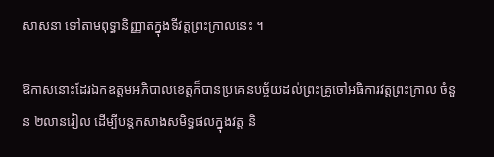សាសនា ទៅតាមពុទ្ធានិញ្ញាតក្នុងទីវត្តព្រះក្រាលនេះ ។

ឱកាសនោះដែរឯកឧត្តមអភិបាលខេត្តក៏បានប្រគេនបច្ច័យដល់ព្រះគ្រូចៅអធិការវត្តព្រះក្រាល ចំនួន ២លានរៀល ដើម្បីបន្តកសាងសមិទ្ធផលក្នុងវត្ត និ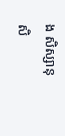ង សិស្សានុសិ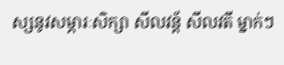ស្សនូវសម្ភារៈសិក្សា សីលវន្ត័ សីលវតី ម្នាក់ៗ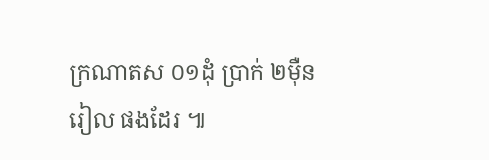ក្រណាតស ០១ដុំ ប្រាក់ ២ម៉ឺនរៀល ផងដែរ ៕